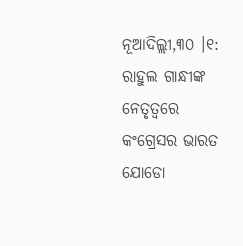ନୂଆଦିଲ୍ଲୀ,୩୦ ।୧: ରାହୁଲ ଗାନ୍ଧୀଙ୍କ ନେତୃତ୍ୱରେ କଂଗ୍ରେସର ଭାରତ ଯୋଡୋ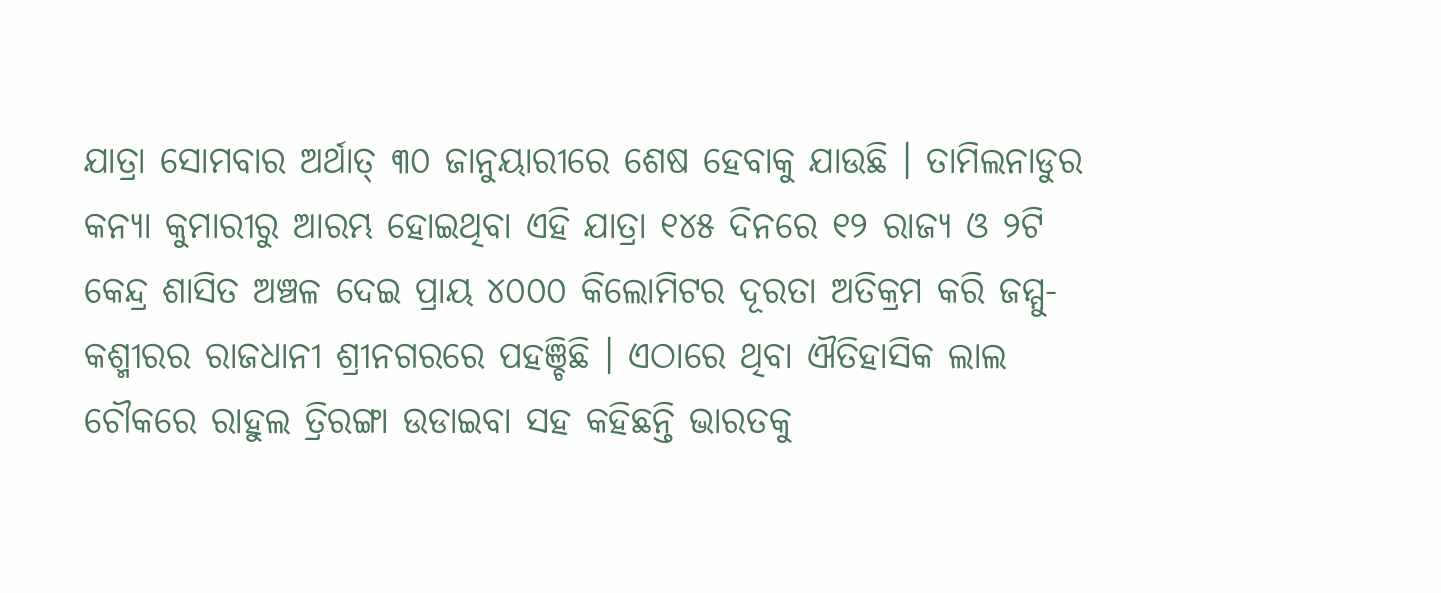ଯାତ୍ରା ସୋମବାର ଅର୍ଥାତ୍ ୩୦ ଜାନୁୟାରୀରେ ଶେଷ ହେବାକୁ ଯାଉଛି । ତାମିଲନାଡୁର କନ୍ୟା କୁମାରୀରୁ ଆରମ୍ଭ ହୋଇଥିବା ଏହି ଯାତ୍ରା ୧୪୫ ଦିନରେ ୧୨ ରାଜ୍ୟ ଓ ୨ଟି କେନ୍ଦ୍ର ଶାସିତ ଅଞ୍ଚଳ ଦେଇ ପ୍ରାୟ ୪୦୦୦ କିଲୋମିଟର ଦୂରତା ଅତିକ୍ରମ କରି ଜମ୍ମୁ-କଶ୍ମୀରର ରାଜଧାନୀ ଶ୍ରୀନଗରରେ ପହଞ୍ଚିଛି । ଏଠାରେ ଥିବା ଐତିହାସିକ ଲାଲ ଚୌକରେ ରାହୁଲ ତ୍ରିରଙ୍ଗା ଉଡାଇବା ସହ କହିଛନ୍ତି ଭାରତକୁ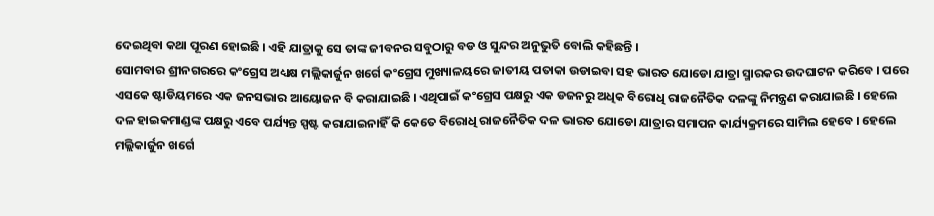ଦେଇଥିବା କଥା ପୂରଣ ହୋଇଛି । ଏହି ଯାତ୍ରାକୁ ସେ ତାଙ୍କ ଜୀବନର ସବୁଠାରୁ ବଡ ଓ ସୁନ୍ଦର ଅନୁଭୁତି ବୋଲି କହିଛନ୍ତି ।
ସୋମବାର ଶ୍ରୀନଗରରେ କଂଗ୍ରେସ ଅଧ୍ୟକ୍ଷ ମଲ୍ଲିକାର୍ଜୁନ ଖର୍ଗେ କଂଗ୍ରେସ ମୁଖ୍ୟାଳୟରେ ଜାତୀୟ ପତାକା ଉଡାଇବା ସହ ଭାରତ ଯୋଡୋ ଯାତ୍ରା ସ୍ମାରକର ଉଦଘାଟନ କରିବେ । ପରେ ଏସକେ ଷ୍ଟାଡିୟମରେ ଏକ ଜନସଭାର ଆୟୋଜନ ବି କରାଯାଇଛି । ଏଥିପାଇଁ କଂଗ୍ରେସ ପକ୍ଷରୁ ଏକ ଡଜନରୁ ଅଧିକ ବିରୋଧି ରାଜନୈତିକ ଦଳଙ୍କୁ ନିମନ୍ତ୍ରଣ କରାଯାଇଛି । ହେଲେ ଦଳ ହାଇକମାଣ୍ଡଙ୍କ ପକ୍ଷରୁ ଏବେ ପର୍ଯ୍ୟନ୍ତ ସ୍ପଷ୍ଟ କରାଯାଇନାହିଁ କି କେତେ ବିରୋଧି ରାଜନୈତିକ ଦଳ ଭାରତ ଯୋଡୋ ଯାତ୍ରାର ସମାପନ କାର୍ଯ୍ୟକ୍ରମରେ ସାମିଲ ହେବେ । ହେଲେ ମଲ୍ଲିକାର୍ଜୁନ ଖର୍ଗେ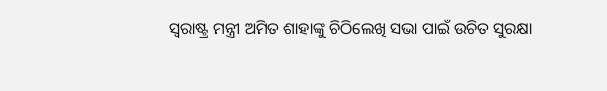ସ୍ୱରାଷ୍ଟ୍ର ମନ୍ତ୍ରୀ ଅମିତ ଶାହାଙ୍କୁ ଚିଠିଲେଖି ସଭା ପାଇଁ ଉଚିତ ସୁରକ୍ଷା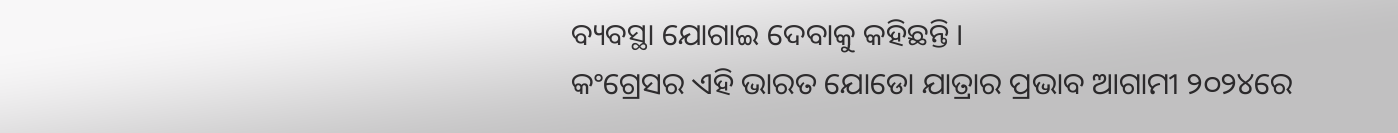ବ୍ୟବସ୍ଥା ଯୋଗାଇ ଦେବାକୁ କହିଛନ୍ତି ।
କଂଗ୍ରେସର ଏହି ଭାରତ ଯୋଡୋ ଯାତ୍ରାର ପ୍ରଭାବ ଆଗାମୀ ୨୦୨୪ରେ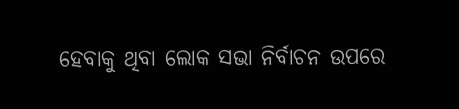ହେବାକୁ ଥିବା ଲୋକ ସଭା ନିର୍ବାଚନ ଉପରେ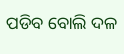ପଡିବ ବୋଲି ଦଳ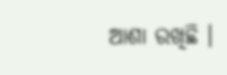ଆଶା ରଖିଛି ।